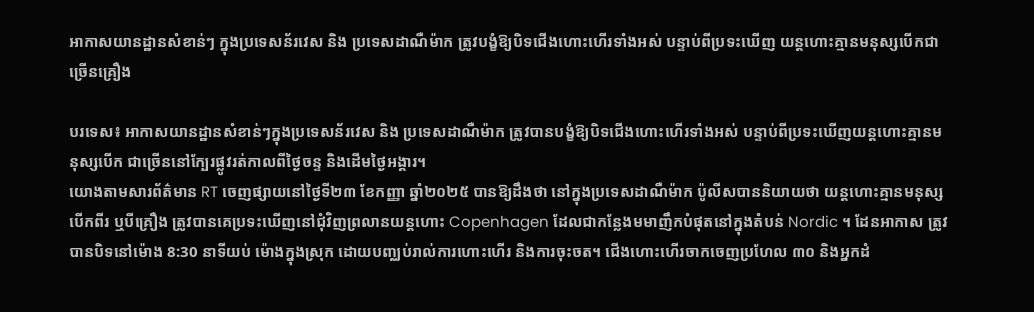អាកាសយានដ្ឋានសំខាន់ៗ ក្នុងប្រទេសន័រវេស និង ប្រទេសដាណឺម៉ាក ត្រូវបង្ខំឱ្យបិទជើងហោះហើរទាំងអស់ បន្ទាប់ពីប្រទះឃើញ យន្តហោះគ្មានមនុស្សបើកជាច្រើនគ្រឿង

បរទេស៖ អាកាសយានដ្ឋានសំខាន់ៗក្នុងប្រទេសន័រវេស និង ប្រទេសដាណឺម៉ាក ត្រូវបានបង្ខំឱ្យបិទជើងហោះហើរទាំងអស់ បន្ទាប់ពីប្រទះឃើញយន្តហោះគ្មានមនុស្សបើក ជាច្រើននៅក្បែរផ្លូវរត់កាលពីថ្ងៃចន្ទ និងដើមថ្ងៃអង្គារ។
យោងតាមសារព័ត៌មាន RT ចេញផ្សាយនៅថ្ងៃទី២៣ ខែកញ្ញា ឆ្នាំ២០២៥ បានឱ្យដឹងថា នៅក្នុងប្រទេសដាណឺម៉ាក ប៉ូលីសបាននិយាយថា យន្តហោះគ្មានមនុស្សបើកពីរ ឬបីគ្រឿង ត្រូវបានគេប្រទះឃើញនៅជុំវិញព្រលានយន្តហោះ Copenhagen ដែលជាកន្លែងមមាញឹកបំផុតនៅក្នុងតំបន់ Nordic ។ ដែនអាកាស ត្រូវបានបិទនៅម៉ោង 8:30 នាទីយប់ ម៉ោងក្នុងស្រុក ដោយបញ្ឈប់រាល់ការហោះហើរ និងការចុះចត។ ជើងហោះហើរចាកចេញប្រហែល ៣០ និងអ្នកដំ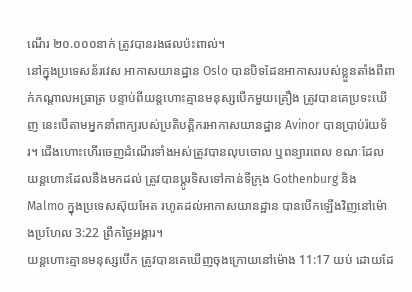ណើរ ២០.០០០នាក់ ត្រូវបានរងផលប៉ះពាល់។
នៅក្នុងប្រទេសន័រវេស អាកាសយានដ្ឋាន Oslo បានបិទដែនអាកាសរបស់ខ្លួនតាំងពីពាក់កណ្តាលអធ្រាត្រ បន្ទាប់ពីយន្តហោះគ្មានមនុស្សបើកមួយគ្រឿង ត្រូវបានគេប្រទះឃើញ នេះបើតាមអ្នកនាំពាក្យរបស់ប្រតិបត្តិករអាកាសយានដ្ឋាន Avinor បានប្រាប់រ៉យទ័រ។ ជើងហោះហើរចេញដំណើរទាំងអស់ត្រូវបានលុបចោល ឬពន្យារពេល ខណៈដែលយន្តហោះដែលនឹងមកដល់ ត្រូវបានប្តូរទិសទៅកាន់ទីក្រុង Gothenburg និង Malmo ក្នុងប្រទេសស៊ុយអែត រហូតដល់អាកាសយានដ្ឋាន បានបើកឡើងវិញនៅម៉ោងប្រហែល 3:22 ព្រឹកថ្ងៃអង្គារ។
យន្តហោះគ្មានមនុស្សបើក ត្រូវបានគេឃើញចុងក្រោយនៅម៉ោង 11:17 យប់ ដោយដែ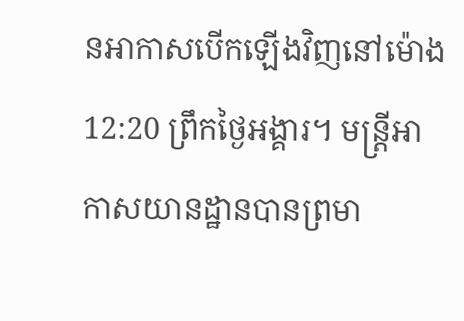នអាកាសបើកឡើងវិញនៅម៉ោង 12:20 ព្រឹកថ្ងៃអង្គារ។ មន្ត្រីអាកាសយានដ្ឋានបានព្រមា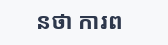នថា ការព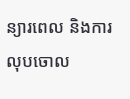ន្យារពេល និងការលុបចោល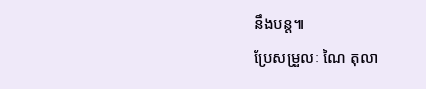នឹងបន្ត៕
ប្រែសម្រួលៈ ណៃ តុលា